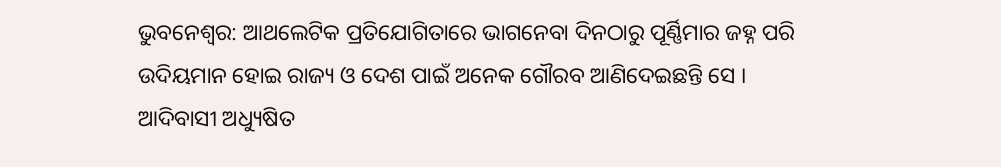ଭୁବନେଶ୍ବର: ଆଥଲେଟିକ ପ୍ରତିଯୋଗିତାରେ ଭାଗନେବା ଦିନଠାରୁ ପୂର୍ଣ୍ଣିମାର ଜହ୍ନ ପରି ଉଦିୟମାନ ହୋଇ ରାଜ୍ୟ ଓ ଦେଶ ପାଇଁ ଅନେକ ଗୌରବ ଆଣିଦେଇଛନ୍ତି ସେ । ଆଦିବାସୀ ଅଧ୍ୟୁଷିତ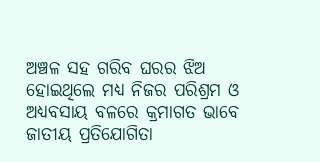ଅଞ୍ଚଳ ସହ ଗରିବ ଘରର ଝିଅ ହୋଇଥିଲେ ମଧ୍ୟ ନିଜର ପରିଶ୍ରମ ଓ ଅଧ୍ୟବସାୟ ବଳରେ କ୍ରମାଗତ ଭାବେ ଜାତୀୟ ପ୍ରତିଯୋଗିତା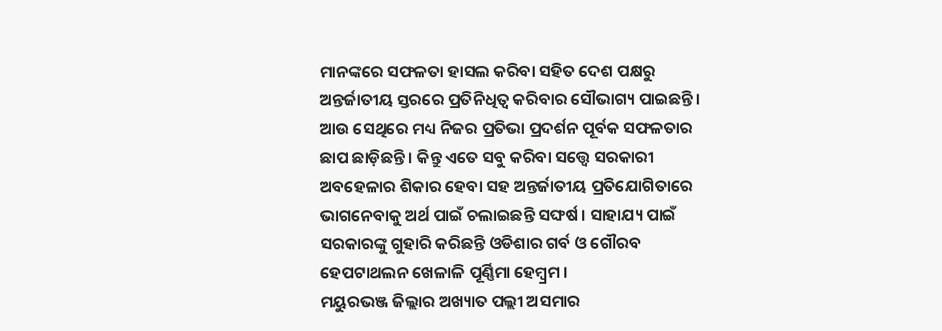ମାନଙ୍କରେ ସଫଳତା ହାସଲ କରିବା ସହିତ ଦେଶ ପକ୍ଷରୁ ଅନ୍ତର୍ଜାତୀୟ ସ୍ତରରେ ପ୍ରତିନିଧିତ୍ଵ କରିବାର ସୌଭାଗ୍ୟ ପାଇଛନ୍ତି । ଆଉ ସେଥିରେ ମଧ୍ୟ ନିଜର ପ୍ରତିଭା ପ୍ରଦର୍ଶନ ପୂର୍ବକ ସଫଳତାର ଛାପ ଛାଡ଼ିଛନ୍ତି । କିନ୍ତୁ ଏତେ ସବୁ କରିବା ସତ୍ତ୍ବେ ସରକାରୀ ଅବହେଳାର ଶିକାର ହେବା ସହ ଅନ୍ତର୍ଜାତୀୟ ପ୍ରତିଯୋଗିତାରେ ଭାଗନେବାକୁ ଅର୍ଥ ପାଇଁ ଚଲାଇଛନ୍ତି ସଙ୍ଘର୍ଷ । ସାହାଯ୍ୟ ପାଇଁ ସରକାରଙ୍କୁ ଗୁହାରି କରିଛନ୍ତି ଓଡିଶାର ଗର୍ବ ଓ ଗୌରବ ହେପଟାଥଲନ ଖେଳାଳି ପୂର୍ଣ୍ଣିମା ହେମ୍ବ୍ରମ ।
ମୟୁରଭଞ୍ଜ ଜିଲ୍ଲାର ଅଖ୍ୟାତ ପଲ୍ଲୀ ଅସମାର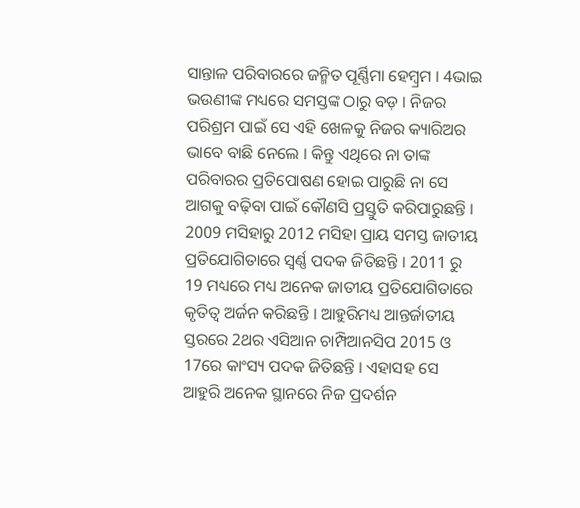ସାନ୍ତାଳ ପରିବାରରେ ଜନ୍ମିତ ପୂର୍ଣ୍ଣିମା ହେମ୍ବ୍ରମ । 4ଭାଇ ଭଉଣୀଙ୍କ ମଧ୍ୟରେ ସମସ୍ତଙ୍କ ଠାରୁ ବଡ଼ । ନିଜର ପରିଶ୍ରମ ପାଇଁ ସେ ଏହି ଖେଳକୁ ନିଜର କ୍ୟାରିଅର ଭାବେ ବାଛି ନେଲେ । କିନ୍ତୁ ଏଥିରେ ନା ତାଙ୍କ ପରିବାରର ପ୍ରତିପୋଷଣ ହୋଇ ପାରୁଛି ନା ସେ ଆଗକୁ ବଢ଼ିବା ପାଇଁ କୌଣସି ପ୍ରସ୍ତୁତି କରିପାରୁଛନ୍ତି । 2009 ମସିହାରୁ 2012 ମସିହା ପ୍ରାୟ ସମସ୍ତ ଜାତୀୟ ପ୍ରତିଯୋଗିତାରେ ସ୍ବର୍ଣ୍ଣ ପଦକ ଜିତିଛନ୍ତି । 2011 ରୁ 19 ମଧ୍ୟରେ ମଧ୍ୟ ଅନେକ ଜାତୀୟ ପ୍ରତିଯୋଗିତାରେ କୃତିତ୍ବ ଅର୍ଜନ କରିଛନ୍ତି । ଆହୁରିମଧ୍ୟ ଆନ୍ତର୍ଜାତୀୟ ସ୍ତରରେ 2ଥର ଏସିଆନ ଚାମ୍ପିଆନସିପ 2015 ଓ 17ରେ କାଂସ୍ୟ ପଦକ ଜିତିଛନ୍ତି । ଏହାସହ ସେ ଆହୁରି ଅନେକ ସ୍ଥାନରେ ନିଜ ପ୍ରଦର୍ଶନ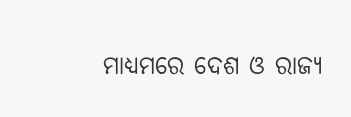ମାଧ୍ୟମରେ ଦେଶ ଓ ରାଜ୍ୟ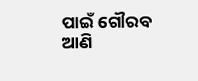ପାଇଁ ଗୌରବ ଆଣି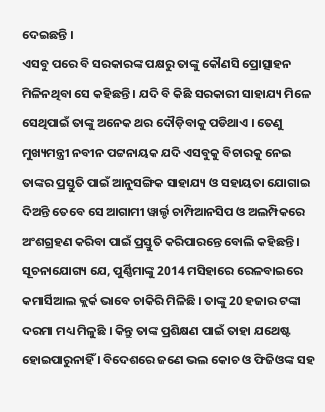ଦେଇଛନ୍ତି ।
ଏସବୁ ପରେ ବି ସରକାରଙ୍କ ପକ୍ଷରୁ ତାଙ୍କୁ କୌଣସି ପ୍ରୋତ୍ସାହନ ମିଳିନଥିବା ସେ କହିଛନ୍ତି । ଯଦି ବି କିଛି ସରକାରୀ ସାହାଯ୍ୟ ମିଳେ ସେଥିପାଇଁ ତାଙ୍କୁ ଅନେକ ଥର ଦୌଡ଼ିବାକୁ ପଡିଥାଏ । ତେଣୁ ମୁଖ୍ୟମନ୍ତ୍ରୀ ନବୀନ ପଟ୍ଟନାୟକ ଯଦି ଏସବୁକୁ ବିଚାରକୁ ନେଇ ତାଙ୍କର ପ୍ରସ୍ତୁତି ପାଇଁ ଆନୁସଙ୍ଗିକ ସାହାଯ୍ୟ ଓ ସହାୟତା ଯୋଗାଇ ଦିଅନ୍ତି ତେବେ ସେ ଆଗାମୀ ୱାର୍ଲ୍ଡ ଚାମ୍ପିଆନସିପ ଓ ଅଲମ୍ପିକରେ ଅଂଶଗ୍ରହଣ କରିବା ପାଇଁ ପ୍ରସ୍ତୁତି କରିପାରନ୍ତେ ବୋଲି କହିଛନ୍ତି ।
ସୂଚନାଯୋଗ୍ୟ ଯେ, ପୁର୍ଣ୍ଣିମାଙ୍କୁ 2014 ମସିହାରେ ରେଳବାଇରେ କମାର୍ସିଆଲ କ୍ଲର୍କ ଭାବେ ଚାକିରି ମିଳିଛି । ତାଙ୍କୁ 20 ହଜାର ଟଙ୍କା ଦରମା ମଧ୍ୟ ମିଳୁଛି । କିନ୍ତୁ ତାଙ୍କ ପ୍ରଶିକ୍ଷଣ ପାଇଁ ତାହା ଯଥେଷ୍ଟ ହୋଇପାରୁନାହିଁ । ବିଦେଶରେ ଜଣେ ଭଲ କୋଚ ଓ ଫିଜିଓଙ୍କ ସହ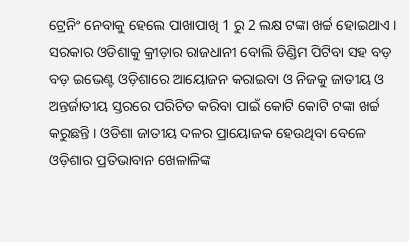ଟ୍ରେନିଂ ନେବାକୁ ହେଲେ ପାଖାପାଖି 1 ରୁ 2 ଲକ୍ଷ ଟଙ୍କା ଖର୍ଚ୍ଚ ହୋଇଥାଏ ।
ସରକାର ଓଡିଶାକୁ କ୍ରୀଡ଼ାର ରାଜଧାନୀ ବୋଲି ଡିଣ୍ଡିମ ପିଟିବା ସହ ବଡ଼ ବଡ଼ ଇଭେଣ୍ଟ ଓଡ଼ିଶାରେ ଆୟୋଜନ କରାଇବା ଓ ନିଜକୁ ଜାତୀୟ ଓ ଅନ୍ତର୍ଜାତୀୟ ସ୍ତରରେ ପରିଚିତ କରିବା ପାଇଁ କୋଟି କୋଟି ଟଙ୍କା ଖର୍ଚ୍ଚ କରୁଛନ୍ତି । ଓଡିଶା ଜାତୀୟ ଦଳର ପ୍ରାୟୋଜକ ହେଉଥିବା ବେଳେ ଓଡ଼ିଶାର ପ୍ରତିଭାବାନ ଖେଳାଳିଙ୍କ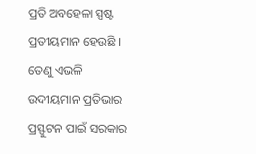ପ୍ରତି ଅବହେଳା ସ୍ପଷ୍ଟ ପ୍ରତୀୟମାନ ହେଉଛି । ତେଣୁ ଏଭଳି ଉଦୀୟମାନ ପ୍ରତିଭାର ପ୍ରସ୍ଫୁଟନ ପାଇଁ ସରକାର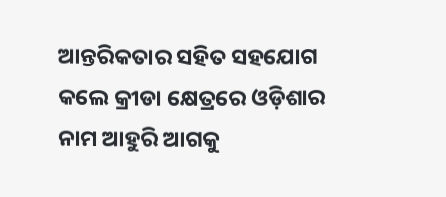ଆନ୍ତରିକତାର ସହିତ ସହଯୋଗ କଲେ କ୍ରୀଡା କ୍ଷେତ୍ରରେ ଓଡ଼ିଶାର ନାମ ଆହୁରି ଆଗକୁ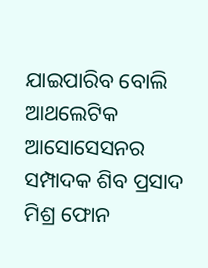ଯାଇପାରିବ ବୋଲି ଆଥଲେଟିକ ଆସୋସେସନର ସମ୍ପାଦକ ଶିବ ପ୍ରସାଦ ମିଶ୍ର ଫୋନ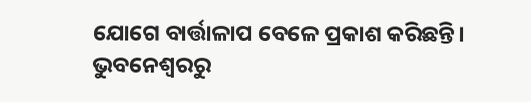ଯୋଗେ ବାର୍ତ୍ତାଳାପ ବେଳେ ପ୍ରକାଶ କରିଛନ୍ତି।
ଭୁବନେଶ୍ବରରୁ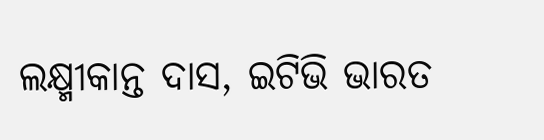ଲକ୍ଷ୍ମୀକାନ୍ତ ଦାସ, ଇଟିଭି ଭାରତ